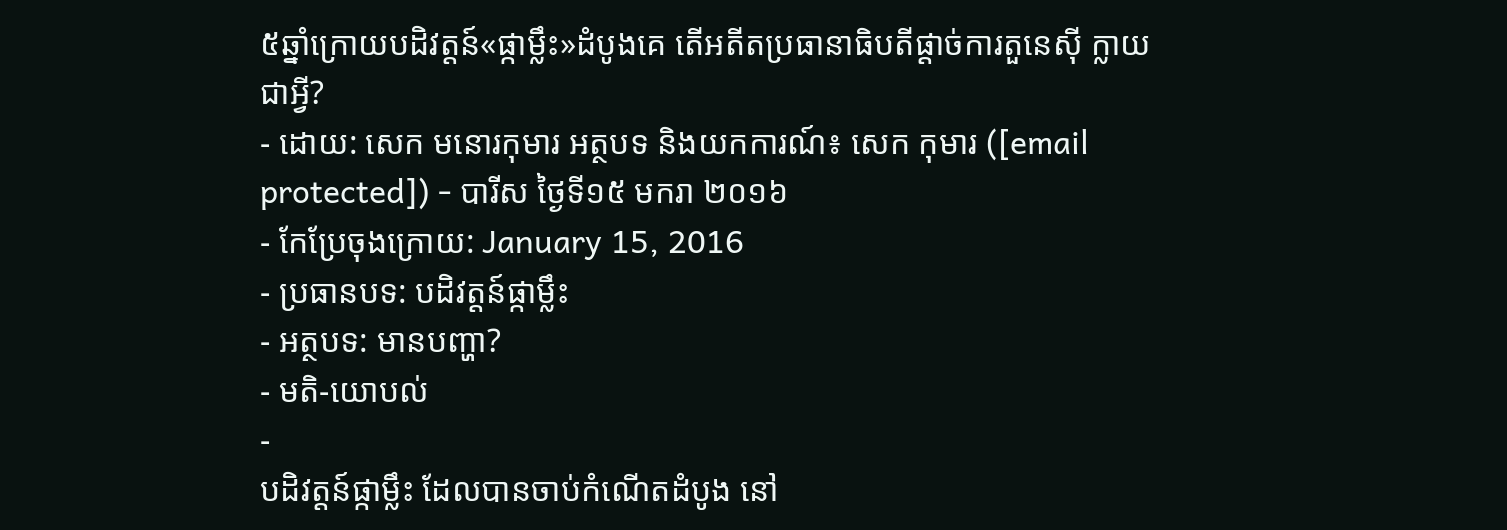៥ឆ្នាំក្រោយបដិវត្តន៍«ផ្កាម្លឹះ»ដំបូងគេ តើអតីតប្រធានាធិបតីផ្ដាច់ការតួនេស៊ី ក្លាយជាអ្វី?
- ដោយ: សេក មនោរកុមារ អត្ថបទ និងយកការណ៍៖ សេក កុមារ ([email protected]) - បារីស ថ្ងៃទី១៥ មករា ២០១៦
- កែប្រែចុងក្រោយ: January 15, 2016
- ប្រធានបទ: បដិវត្តន៍ផ្កាម្លឹះ
- អត្ថបទ: មានបញ្ហា?
- មតិ-យោបល់
-
បដិវត្តន៍ផ្កាម្លឹះ ដែលបានចាប់កំណើតដំបូង នៅ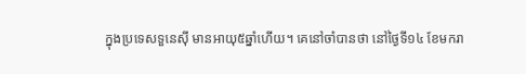ក្នុងប្រទេសទួនេស៊ី មានអាយុ៥ឆ្នាំហើយ។ គេនៅចាំបានថា នៅថ្ងៃទី១៤ ខែមករា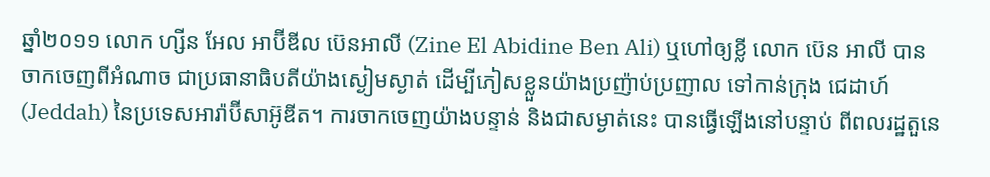ឆ្នាំ២០១១ លោក ហ្សីន អែល អាប៊ីឌីល ប៊េនអាលី (Zine El Abidine Ben Ali) ឬហៅឲ្យខ្លី លោក ប៊េន អាលី បានចាកចេញពីអំណាច ជាប្រធានាធិបតីយ៉ាងស្ងៀមស្ងាត់ ដើម្បីភៀសខ្លួនយ៉ាងប្រញ៉ាប់ប្រញាល ទៅកាន់ក្រុង ជេដាហ៍ (Jeddah) នៃប្រទេសអារ៉ាប៊ីសាអ៊ូឌីត។ ការចាកចេញយ៉ាងបន្ទាន់ និងជាសម្ងាត់នេះ បានធ្វើឡើងនៅបន្ទាប់ ពីពលរដ្ឋតួនេ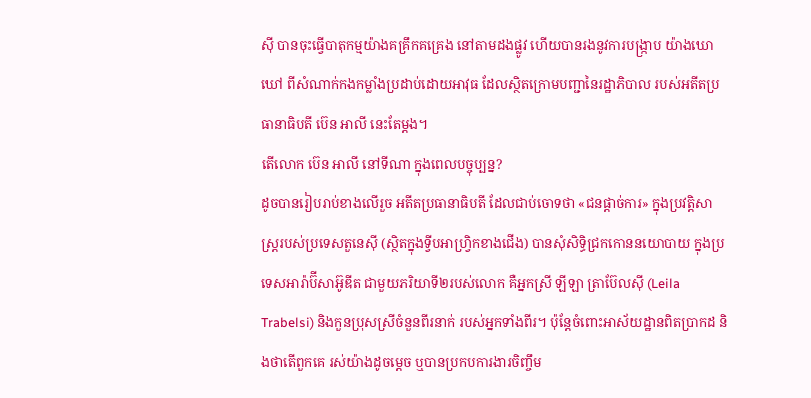ស៊ី បានចុះធ្វើបាតុកម្មយ៉ាងគគ្រឹកគគ្រេង នៅតាមដងផ្លូវ ហើយបានរងនូវការបង្ក្រាប យ៉ាងឃោឃៅ ពីសំណាក់កងកម្លាំងប្រដាប់ដោយអាវុធ ដែលស្ថិតក្រោមបញ្ជានៃរដ្ឋាភិបាល របស់អតីតប្រធានាធិបតី ប៊េន អាលី នេះតែម្ដង។
តើលោក ប៊េន អាលី នៅទីណា ក្នុងពេលបច្ចុប្បន្ន?
ដូចបានរៀបរាប់ខាងលើរួច អតីតប្រធានាធិបតី ដែលជាប់ចោទថា «ជនផ្ដាច់ការ» ក្នុងប្រវត្តិសាស្ត្ររបស់ប្រទេសតួនេស៊ី (ស្ថិតក្នុងទ្វីបអាហ្វ្រិកខាងជើង) បានសុំសិទ្ធិជ្រកកោននយោបាយ ក្នុងប្រទេសអារ៉ាប៊ីសាអ៊ូឌីត ជាមួយភរិយាទី២របស់លោក គឺអ្នកស្រី ឡីឡា ត្រាប៊ែលស៊ី (Leila Trabelsi) និងកួនប្រុសស្រីចំនួនពីរនាក់ របស់អ្នកទាំងពីរ។ ប៉ុន្តែចំពោះអាស័យដ្ឋានពិតប្រាកដ និងថាតើពួកគេ រស់យ៉ាងដូចម្ដេច ឬបានប្រកបការងារចិញ្ចឹម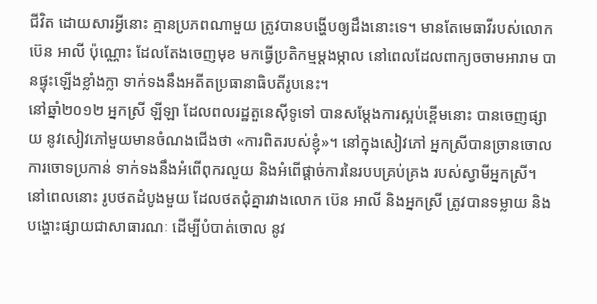ជីវិត ដោយសារអ្វីនោះ គ្មានប្រភពណាមួយ ត្រូវបានបង្ហើបឲ្យដឹងនោះទេ។ មានតែមេធាវីរបស់លោក ប៊េន អាលី ប៉ុណ្ណោះ ដែលតែងចេញមុខ មកធ្វើប្រតិកម្មម្ដងម្កាល នៅពេលដែលពាក្យចចាមអារាម បានផ្ទុះឡើងខ្លាំងក្លា ទាក់ទងនឹងអតីតប្រធានាធិបតីរូបនេះ។
នៅឆ្នាំ២០១២ អ្នកស្រី ឡីឡា ដែលពលរដ្ឋតួនេស៊ីទូទៅ បានសម្ដែងការស្អប់ខ្ពើមនោះ បានចេញផ្សាយ នូវសៀវភៅមួយមានចំណងជើងថា «ការពិតរបស់ខ្ញុំ»។ នៅក្នុងសៀវភៅ អ្នកស្រីបានច្រានចោលការចោទប្រកាន់ ទាក់ទងនឹងអំពើពុករលួយ និងអំពើផ្ដាច់ការនៃរបបគ្រប់គ្រង របស់ស្វាមីអ្នកស្រី។ នៅពេលនោះ រូបថតដំបូងមួយ ដែលថតជុំគ្នារវាងលោក ប៊េន អាលី និងអ្នកស្រី ត្រូវបានទម្លាយ និងបង្ហោះផ្សាយជាសាធារណៈ ដើម្បីបំបាត់ចោល នូវ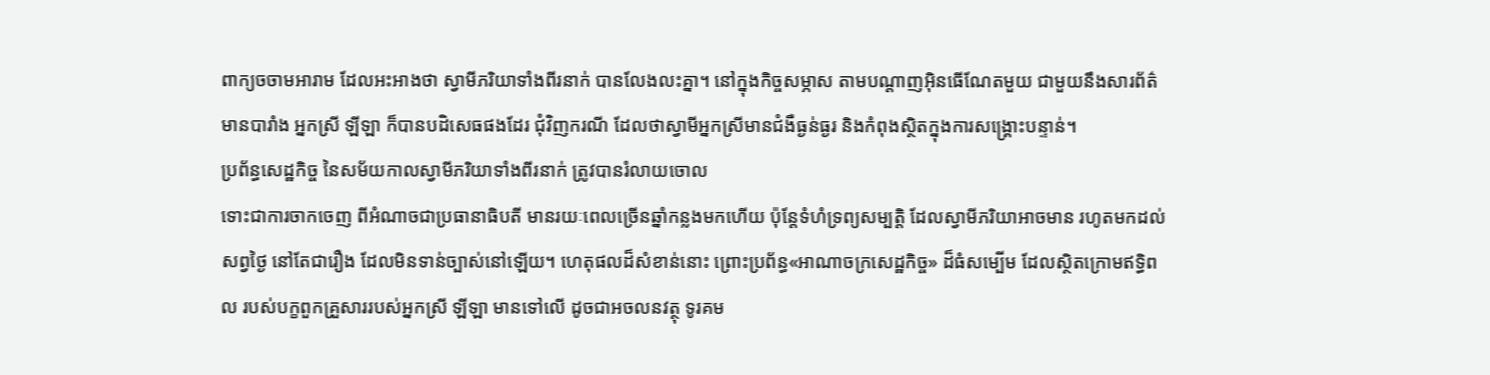ពាក្យចចាមអារាម ដែលអះអាងថា ស្វាមីភរិយាទាំងពីរនាក់ បានលែងលះគ្នា។ នៅក្នុងកិច្ចសម្ភាស តាមបណ្ដាញអ៊ិនធើណែតមួយ ជាមួយនឹងសារព័ត៌មានបារាំង អ្នកស្រី ឡីឡា ក៏បានបដិសេធផងដែរ ជុំវិញករណី ដែលថាស្វាមីអ្នកស្រីមានជំងឺធ្ងន់ធ្ងរ និងកំពុងស្ថិតក្នុងការសង្គ្រោះបន្ទាន់។
ប្រព័ន្ធសេដ្ឋកិច្ច នៃសម័យកាលស្វាមីភរិយាទាំងពីរនាក់ ត្រូវបានរំលាយចោល
ទោះជាការចាកចេញ ពីអំណាចជាប្រធានាធិបតី មានរយៈពេលច្រើនឆ្នាំកន្លងមកហើយ ប៉ុន្តែទំហំទ្រព្យសម្បត្តិ ដែលស្វាមីភរិយាអាចមាន រហូតមកដល់សព្វថ្ងៃ នៅតែជារឿង ដែលមិនទាន់ច្បាស់នៅឡើយ។ ហេតុផលដ៏សំខាន់នោះ ព្រោះប្រព័ន្ធ«អាណាចក្រសេដ្ឋកិច្ច» ដ៏ធំសម្បើម ដែលស្ថិតក្រោមឥទ្ធិពល របស់បក្ខពួកគ្រួសាររបស់អ្នកស្រី ឡីឡា មានទៅលើ ដូចជាអចលនវត្ថុ ទូរគម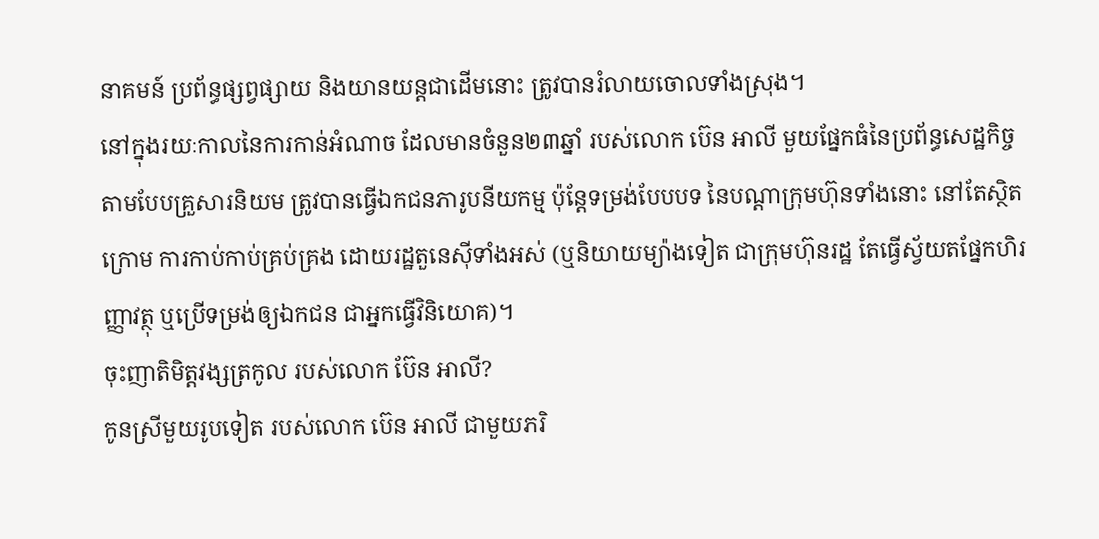នាគមន៍ ប្រព័ន្ធផ្សព្វផ្សាយ និងយានយន្ដជាដើមនោះ ត្រូវបានរំលាយចោលទាំងស្រុង។
នៅក្នុងរយៈកាលនៃការកាន់អំណាច ដែលមានចំនួន២៣ឆ្នាំ របស់លោក ប៊េន អាលី មួយផ្នែកធំនៃប្រព័ន្ធសេដ្ឋកិច្ច តាមបែបគ្រួសារនិយម ត្រូវបានធ្វើឯកជនភារូបនីយកម្ម ប៉ុន្តែទម្រង់បែបបទ នៃបណ្ដាក្រុមហ៊ុនទាំងនោះ នៅតែស្ថិតក្រោម ការកាប់កាប់គ្រប់គ្រង ដោយរដ្ឋតួនេស៊ីទាំងអស់ (ឬនិយាយម្យ៉ាងទៀត ជាក្រុមហ៊ុនរដ្ឋ តែធ្វើស្វ័យតផ្នែកហិរញ្ញាវត្ថុ ឬប្រើទម្រង់ឲ្យឯកជន ជាអ្នកធ្វើវិនិយោគ)។
ចុះញាតិមិត្តវង្សត្រកូល របស់លោក ប៊ែន អាលី?
កូនស្រីមួយរូបទៀត របស់លោក ប៊េន អាលី ជាមួយភរិ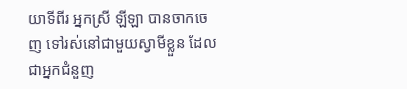យាទីពីរ អ្នកស្រី ឡីឡា បានចាកចេញ ទៅរស់នៅជាមួយស្វាមីខ្លួន ដែលជាអ្នកជំនួញ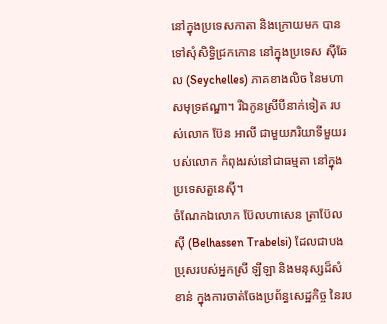នៅក្នុងប្រទេសកាតា និងក្រោយមក បានទៅសុំសិទ្ធិជ្រកកោន នៅក្នុងប្រទេស ស៊ីឆែល (Seychelles) ភាគខាងលិច នៃមហាសមុទ្រឥណ្ឌា។ រីឯកូនស្រីបីនាក់ទៀត របស់លោក ប៊ែន អាលី ជាមួយភរិយាទីមួយរបស់លោក កំពុងរស់នៅជាធម្មតា នៅក្នុងប្រទេសតួនេស៊ី។
ចំណែកឯលោក ប៊ែលហាសេន ត្រាប៊ែលស៊ី (Belhassen Trabelsi) ដែលជាបងប្រុសរបស់អ្នកស្រី ឡីឡា និងមនុស្សដ៏សំខាន់ ក្នុងការចាត់ចែងប្រព័ន្ធសេដ្ឋកិច្ច នៃរប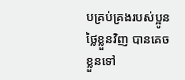បគ្រប់គ្រងរបស់ប្អូនថ្លៃខ្លួនវិញ បានគេចខ្លួនទៅ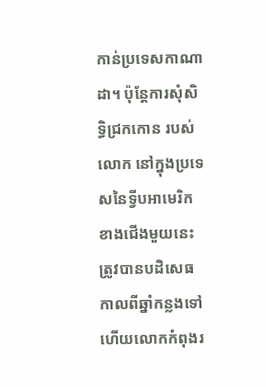កាន់ប្រទេសកាណាដា។ ប៉ុន្តែការសុំសិទ្ធិជ្រកកោន របស់លោក នៅក្នុងប្រទេសនៃទ្វីបអាមេរិកខាងជើងមួយនេះ ត្រូវបានបដិសេធកាលពីឆ្នាំកន្លងទៅ ហើយលោកកំពុងរ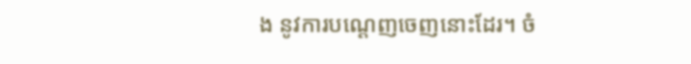ង នូវការបណ្ដេញចេញនោះដែរ។ ចំ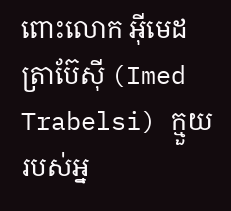ពោះលោក អ៊ីមេដ ត្រាប៊ែស៊ី (Imed Trabelsi) ក្មួយរបស់អ្ន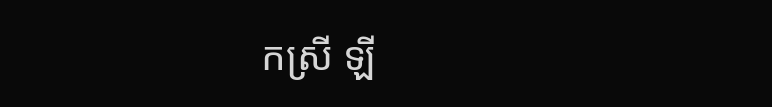កស្រី ឡី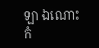ឡា ឯណោះ កំ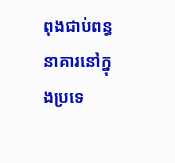ពុងជាប់ពន្ធនាគារនៅក្នុងប្រទេ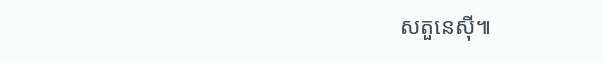សតួនេស៊ី៕